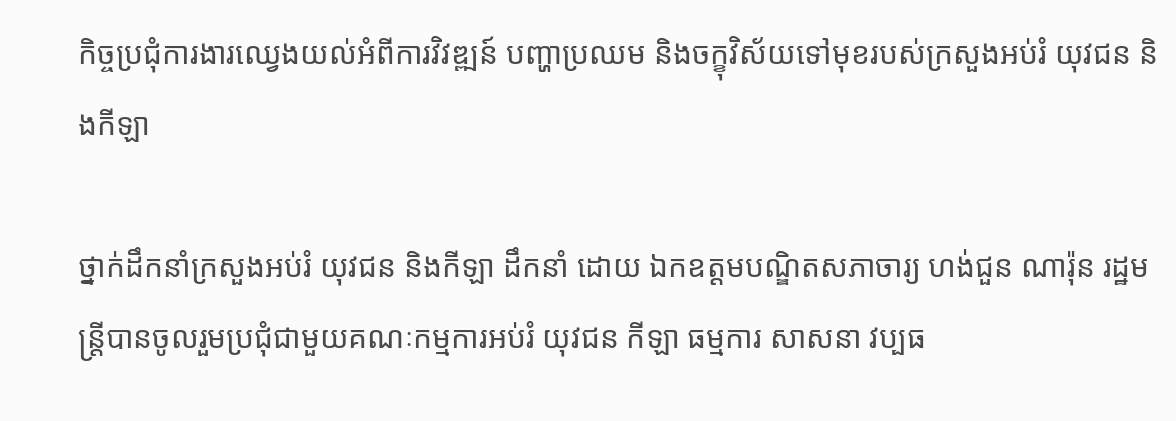កិច្ចប្រជុំការងារឈ្វេងយល់អំពីការវិវឌ្ឍន៍ បញ្ហាប្រឈម និងចក្ខុវិស័យទៅមុខរបស់ក្រសួងអប់រំ យុវជន និងកីឡា

ថ្នាក់ដឹកនាំក្រសួងអប់រំ យុវជន និងកីឡា ដឹកនាំ ដោយ ឯកឧត្ដមបណ្ឌិតសភាចារ្យ ហង់ជួន ណារ៉ុន រដ្ឋមន្ត្រីបានចូលរួមប្រជុំជាមួយគណៈកម្មការអប់រំ យុវជន កីឡា ធម្មការ សាសនា វប្បធ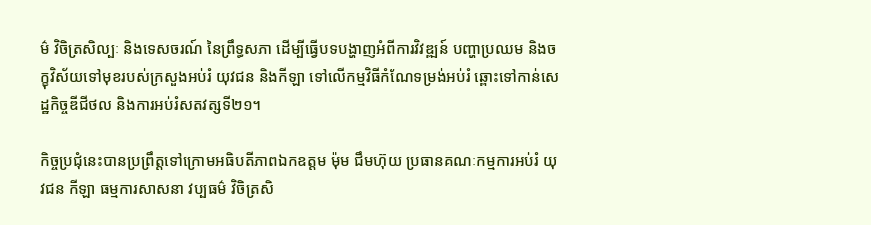ម៌ វិចិត្រសិល្បៈ និងទេសចរណ៍ នៃព្រឹទ្ធសភា ដើម្បីធ្វើបទបង្ហាញអំពីការវិវឌ្ឍន៍ បញ្ហាប្រឈម និងចក្ខុវិស័យទៅមុខរបស់ក្រសួងអប់រំ យុវជន និងកីឡា ទៅលើកម្មវិធីកំណែទម្រង់អប់រំ ឆ្ពោះទៅកាន់សេដ្ឋកិច្ចឌីជីថល និងការអប់រំសតវត្សទី២១។

កិច្ចប្រជុំនេះបានប្រព្រឹត្តទៅក្រោមអធិបតីភាពឯកឧត្តម ម៉ុម ជឹមហ៊ុយ ប្រធានគណៈកម្មការអប់រំ យុវជន កីឡា ធម្មការសាសនា វប្បធម៌ វិចិត្រសិ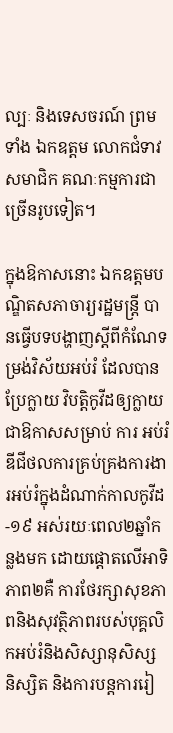ល្បៈ និងទេសចរណ៍ ព្រមទាំង ឯកឧត្ដម លោកជំទាវ សមាជិក គណៈកម្មការជាច្រើនរូបទៀត។

ក្នុងឱកាសនោះ ឯកឧត្ដមបណ្ឌិតសភាចារ្យរដ្ឋមន្ត្រី បានធ្វើបទបង្ហាញស្ដីពីកំណែទម្រង់វិស័យអប់រំ ដែលបានប្រែក្លាយ វិបត្តិកូវីដឲ្យក្លាយជាឱកាសសម្រាប់ ការ អប់រំ ឌីជីថលការគ្រប់គ្រងការងារអប់រំក្នុងដំណាក់កាលកូវីដ-១៩ អស់រយៈពេល២ឆ្នាំកន្លងមក ដោយផ្តោតលើអាទិភាព២គឺ ការថែរក្សាសុខភាពនិងសុវត្ថិភាពរបស់បុគ្គលិកអប់រំនិងសិស្សានុសិស្ស និស្សិត និងការបន្តការរៀ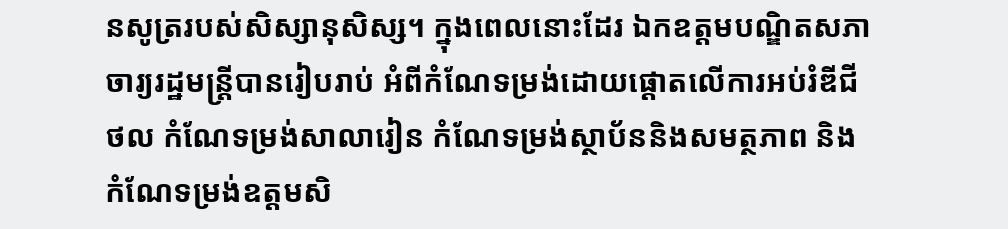នសូត្ររបស់សិស្សានុសិស្ស។ ក្នុងពេលនោះដែរ ឯកឧត្តមបណ្ឌិតសភាចារ្យរដ្ឋមន្ត្រីបានរៀបរាប់ អំពីកំណែទម្រង់ដោយផ្តោតលើការអប់រំឌីជីថល កំណែទម្រង់សាលារៀន កំណែទម្រង់ស្ថាប័ននិងសមត្ថភាព និងកំណែទម្រង់ឧត្តមសិ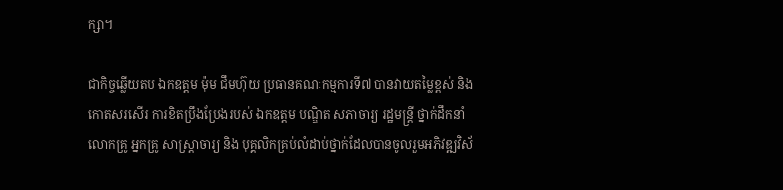ក្សា។

ជាកិច្ចឆ្លើយតប ឯកឧត្តម ម៉ុម ជឹមហ៊ុយ ប្រធានគណៈកម្មការទី៧ បានវាយតម្លៃខ្ពស់ និង កោតសរសើរ ការខិតប្រឹងប្រែងរបស់ ឯកឧត្ដម បណ្ឌិត សភាចារ្យ រដ្ឋមន្ត្រី ថ្នាក់ដឹកនាំ លោកគ្រូ អ្នកគ្រូ សាស្ត្រាចារ្យ និង បុគ្គលិកគ្រប់លំដាប់ថ្នាក់ដែលបានចូលរួមអភិវឌ្ឍវិស័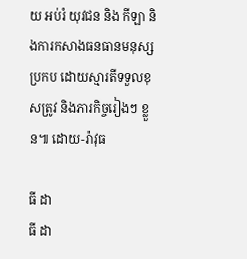យ អប់រំ យុវជន និង កីឡា និងការកសាងធនធានមនុស្សប្រកប ដោយស្មារតីទទួលខុសត្រូវ និងភារកិច្ចរៀងៗ ខ្លួន៕ ដោយ-រ៉ាវុធ

ធី ដា
ធី ដា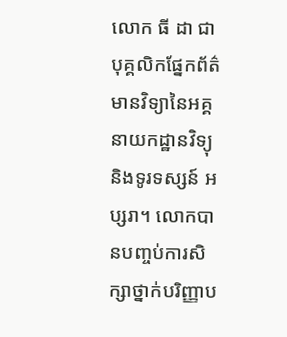លោក ធី ដា ជាបុគ្គលិកផ្នែកព័ត៌មានវិទ្យានៃអគ្គនាយកដ្ឋានវិទ្យុ និងទូរទស្សន៍ អប្សរា។ លោកបានបញ្ចប់ការសិក្សាថ្នាក់បរិញ្ញាប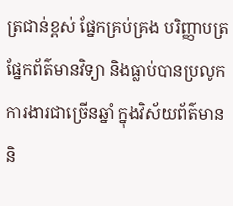ត្រជាន់ខ្ពស់ ផ្នែកគ្រប់គ្រង បរិញ្ញាបត្រផ្នែកព័ត៌មានវិទ្យា និងធ្លាប់បានប្រលូកការងារជាច្រើនឆ្នាំ ក្នុងវិស័យព័ត៌មាន និ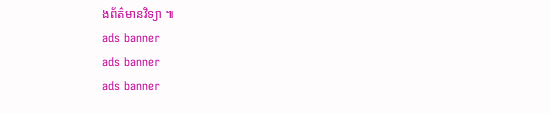ងព័ត៌មានវិទ្យា ៕
ads banner
ads banner
ads banner